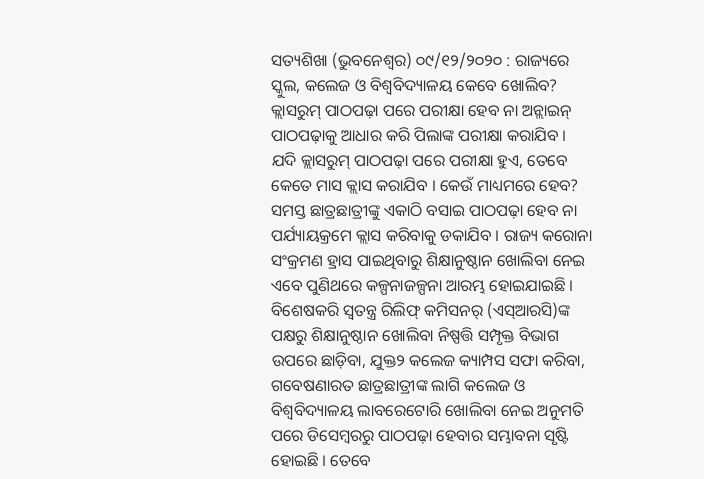ସତ୍ୟଶିଖା (ଭୁବନେଶ୍ୱର) ୦୯/୧୨/୨୦୨୦ : ରାଜ୍ୟରେ ସ୍କୁଲ, କଲେଜ ଓ ବିଶ୍ୱବିଦ୍ୟାଳୟ କେବେ ଖୋଲିବ? କ୍ଲାସରୁମ୍ ପାଠପଢ଼ା ପରେ ପରୀକ୍ଷା ହେବ ନା ଅନ୍ଲାଇନ୍ ପାଠପଢ଼ାକୁ ଆଧାର କରି ପିଲାଙ୍କ ପରୀକ୍ଷା କରାଯିବ । ଯଦି କ୍ଲାସରୁମ୍ ପାଠପଢ଼ା ପରେ ପରୀକ୍ଷା ହୁଏ, ତେବେ କେତେ ମାସ କ୍ଲାସ କରାଯିବ । କେଉଁ ମାଧ୍ୟମରେ ହେବ? ସମସ୍ତ ଛାତ୍ରଛାତ୍ରୀଙ୍କୁ ଏକାଠି ବସାଇ ପାଠପଢ଼ା ହେବ ନା ପର୍ଯ୍ୟାୟକ୍ରମେ କ୍ଲାସ କରିବାକୁ ଡକାଯିବ । ରାଜ୍ୟ କରୋନା ସଂକ୍ରମଣ ହ୍ରାସ ପାଇଥିବାରୁ ଶିକ୍ଷାନୁଷ୍ଠାନ ଖୋଲିବା ନେଇ ଏବେ ପୁଣିଥରେ କଳ୍ପନାଜଳ୍ପନା ଆରମ୍ଭ ହୋଇଯାଇଛି । ବିଶେଷକରି ସ୍ବତନ୍ତ୍ର ରିଲିଫ୍ କମିସନର୍ (ଏସ୍ଆରସି)ଙ୍କ ପକ୍ଷରୁ ଶିକ୍ଷାନୁଷ୍ଠାନ ଖୋଲିବା ନିଷ୍ପତ୍ତି ସମ୍ପୃକ୍ତ ବିଭାଗ ଉପରେ ଛାଡ଼ିବା, ଯୁକ୍ତ୨ କଲେଜ କ୍ୟାମ୍ପସ ସଫା କରିବା, ଗବେଷଣାରତ ଛାତ୍ରଛାତ୍ରୀଙ୍କ ଲାଗି କଲେଜ ଓ ବିଶ୍ୱବିଦ୍ୟାଳୟ ଲାବରେଟୋରି ଖୋଲିବା ନେଇ ଅନୁମତି ପରେ ଡିସେମ୍ବରରୁ ପାଠପଢ଼ା ହେବାର ସମ୍ଭାବନା ସୃଷ୍ଟି ହୋଇଛି । ତେବେ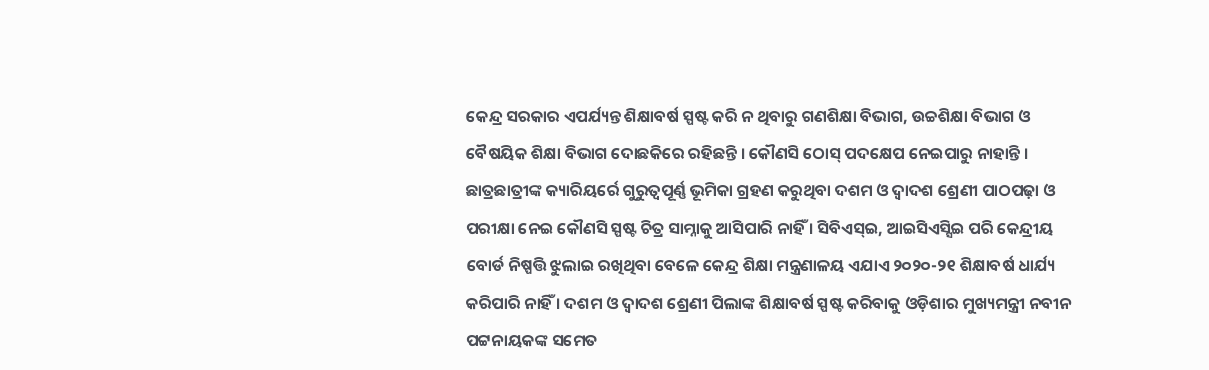କେନ୍ଦ୍ର ସରକାର ଏପର୍ଯ୍ୟନ୍ତ ଶିକ୍ଷାବର୍ଷ ସ୍ପଷ୍ଟ କରି ନ ଥିବାରୁ ଗଣଶିକ୍ଷା ବିଭାଗ, ଉଚ୍ଚଶିକ୍ଷା ବିଭାଗ ଓ ବୈଷୟିକ ଶିକ୍ଷା ବିଭାଗ ଦୋଛକିରେ ରହିଛନ୍ତି । କୌଣସି ଠୋସ୍ ପଦକ୍ଷେପ ନେଇପାରୁ ନାହାନ୍ତି ।
ଛାତ୍ରଛାତ୍ରୀଙ୍କ କ୍ୟାରିୟର୍ରେ ଗୁରୁତ୍ୱପୂର୍ଣ୍ଣ ଭୂମିକା ଗ୍ରହଣ କରୁଥିବା ଦଶମ ଓ ଦ୍ୱାଦଶ ଶ୍ରେଣୀ ପାଠପଢ଼ା ଓ ପରୀକ୍ଷା ନେଇ କୌଣସି ସ୍ପଷ୍ଟ ଚିତ୍ର ସାମ୍ନାକୁ ଆସିପାରି ନାହିଁ । ସିବିଏସ୍ଇ, ଆଇସିଏସ୍ସିଇ ପରି କେନ୍ଦ୍ରୀୟ ବୋର୍ଡ ନିଷ୍ପତ୍ତି ଝୁଲାଇ ରଖିଥିବା ବେଳେ କେନ୍ଦ୍ର ଶିକ୍ଷା ମନ୍ତ୍ରଣାଳୟ ଏଯାଏ ୨୦୨୦-୨୧ ଶିକ୍ଷାବର୍ଷ ଧାର୍ଯ୍ୟ କରିପାରି ନାହିଁ । ଦଶମ ଓ ଦ୍ୱାଦଶ ଶ୍ରେଣୀ ପିଲାଙ୍କ ଶିକ୍ଷାବର୍ଷ ସ୍ପଷ୍ଟ କରିବାକୁ ଓଡ଼ିଶାର ମୁଖ୍ୟମନ୍ତ୍ରୀ ନବୀନ ପଟ୍ଟନାୟକଙ୍କ ସମେତ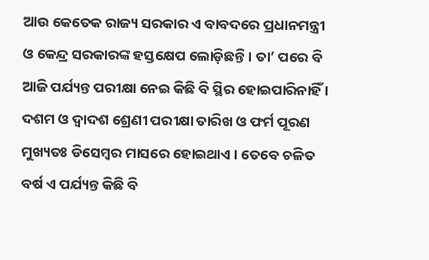ଆଉ କେତେକ ରାଜ୍ୟ ସରକାର ଏ ବାବଦରେ ପ୍ରଧାନମନ୍ତ୍ରୀ ଓ କେନ୍ଦ୍ର ସରକାରଙ୍କ ହସ୍ତକ୍ଷେପ ଲୋଡ଼ିଛନ୍ତି । ତା’ ପରେ ବି ଆଜି ପର୍ଯ୍ୟନ୍ତ ପରୀକ୍ଷା ନେଇ କିଛି ବି ସ୍ଥିର ହୋଇପାରିନାହିଁ । ଦଶମ ଓ ଦ୍ୱାଦଶ ଶ୍ରେଣୀ ପରୀକ୍ଷା ତାରିଖ ଓ ଫର୍ମ ପୂରଣ ମୁଖ୍ୟତଃ ଡିସେମ୍ବର ମାସରେ ହୋଇଥାଏ । ତେବେ ଚଳିତ ବର୍ଷ ଏ ପର୍ଯ୍ୟନ୍ତ କିଛି ବି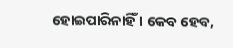ହୋଇପାରିନାହିଁ । କେବ ହେବ,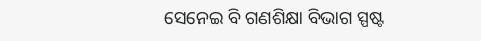ସେନେଇ ବି ଗଣଶିକ୍ଷା ବିଭାଗ ସ୍ପଷ୍ଟ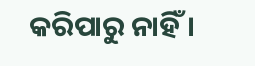କରିପାରୁ ନାହିଁ ।